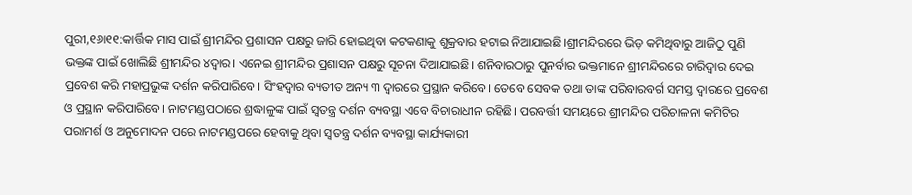ପୁରୀ,୧୬ା୧୧:କାର୍ତ୍ତିକ ମାସ ପାଇଁ ଶ୍ରୀମନ୍ଦିର ପ୍ରଶାସନ ପକ୍ଷରୁ ଜାରି ହୋଇଥିବା କଟକଣାକୁ ଶୁକ୍ରବାର ହଟାଇ ନିଆଯାଇଛି।ଶ୍ରୀମନ୍ଦିରରେ ଭିଡ଼ କମିଥିବାରୁ ଆଜିଠୁ ପୁଣି ଭକ୍ତଙ୍କ ପାଇଁ ଖୋଲିଛି ଶ୍ରୀମନ୍ଦିର ୪ଦ୍ୱାର। ଏନେଇ ଶ୍ରୀମନ୍ଦିର ପ୍ରଶାସନ ପକ୍ଷରୁ ସୂଚନା ଦିଆଯାଇଛି। ଶନିବାରଠାରୁ ପୁନର୍ବାର ଭକ୍ତମାନେ ଶ୍ରୀମନ୍ଦିରରେ ଚାରିଦ୍ୱାର ଦେଇ ପ୍ରବେଶ କରି ମହାପ୍ରଭୁଙ୍କ ଦର୍ଶନ କରିପାରିବେ। ସିଂହଦ୍ୱାର ବ୍ୟତୀତ ଅନ୍ୟ ୩ ଦ୍ୱାରରେ ପ୍ରସ୍ଥାନ କରିବେ। ତେବେ ସେବକ ତଥା ତାଙ୍କ ପରିବାରବର୍ଗ ସମସ୍ତ ଦ୍ୱାରରେ ପ୍ରବେଶ ଓ ପ୍ରସ୍ଥାନ କରିପାରିବେ। ନାଟମଣ୍ଡପଠାରେ ଶ୍ରଦ୍ଧାଳୁଙ୍କ ପାଇଁ ସ୍ବତନ୍ତ୍ର ଦର୍ଶନ ବ୍ୟବସ୍ଥା ଏବେ ବିଚାରାଧୀନ ରହିଛି। ପରବର୍ତ୍ତୀ ସମୟରେ ଶ୍ରୀମନ୍ଦିର ପରିଚାଳନା କମିଟିର ପରାମର୍ଶ ଓ ଅନୁମୋଦନ ପରେ ନାଟମଣ୍ଡପରେ ହେବାକୁ ଥିବା ସ୍ବତନ୍ତ୍ର ଦର୍ଶନ ବ୍ୟବସ୍ଥା କାର୍ଯ୍ୟକାରୀ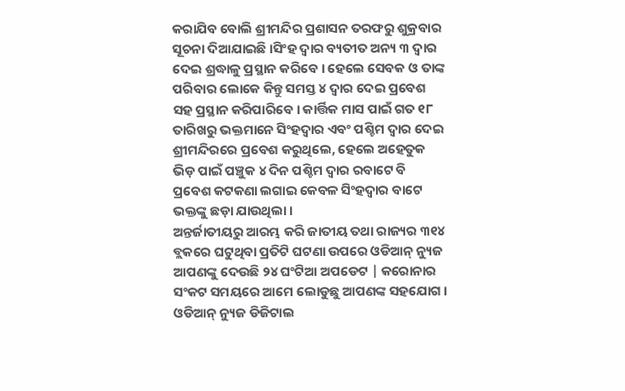କରାଯିବ ବୋଲି ଶ୍ରୀମନ୍ଦିର ପ୍ରଶାସନ ତରଫରୁ ଶୁକ୍ରବାର ସୂଚନା ଦିଆଯାଇଛି।ସିଂହ ଦ୍ୱାର ବ୍ୟତୀତ ଅନ୍ୟ ୩ ଦ୍ୱାର ଦେଇ ଶ୍ରଦ୍ଧାଳୁ ପ୍ରସ୍ଥାନ କରିବେ। ହେଲେ ସେବକ ଓ ତାଙ୍କ ପରିବାର ଲୋକେ କିନ୍ତୁ ସମସ୍ତ ୪ ଦ୍ୱାର ଦେଇ ପ୍ରବେଶ ସହ ପ୍ରସ୍ଥାନ କରିପାରିବେ। କାର୍ତ୍ତିକ ମାସ ପାଇଁ ଗତ ୧୮ ତାରିଖରୁ ଭକ୍ତମାନେ ସିଂହଦ୍ୱାର ଏବଂ ପଶ୍ଚିମ ଦ୍ୱାର ଦେଇ ଶ୍ରୀମନ୍ଦିରରେ ପ୍ରବେଶ କରୁଥିଲେ, ହେଲେ ଅହେତୁକ ଭିଡ଼ ପାଇଁ ପଞ୍ଚୁକ ୪ ଦିନ ପଶ୍ଚିମ ଦ୍ୱାର ରବାଟେ ବି ପ୍ରବେଶ କଟକଣା ଲଗାଇ କେବଳ ସିଂହଦ୍ୱାର ବାଟେ ଭକ୍ତଙ୍କୁ ଛଡ଼ା ଯାଉଥିଲା।
ଅନ୍ତର୍ଜାତୀୟରୁ ଆରମ୍ଭ କରି ଜାତୀୟ ତଥା ରାଜ୍ୟର ୩୧୪ ବ୍ଲକରେ ଘଟୁଥିବା ପ୍ରତିଟି ଘଟଣା ଉପରେ ଓଡିଆନ୍ ନ୍ୟୁଜ ଆପଣଙ୍କୁ ଦେଉଛି ୨୪ ଘଂଟିଆ ଅପଡେଟ | କରୋନାର ସଂକଟ ସମୟରେ ଆମେ ଲୋଡୁଛୁ ଆପଣଙ୍କ ସହଯୋଗ । ଓଡିଆନ୍ ନ୍ୟୁଜ ଡିଜିଟାଲ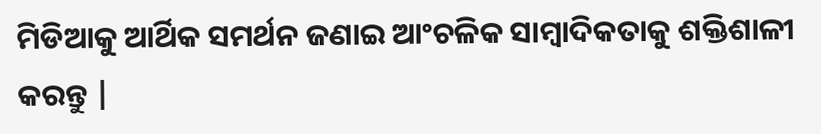ମିଡିଆକୁ ଆର୍ଥିକ ସମର୍ଥନ ଜଣାଇ ଆଂଚଳିକ ସାମ୍ବାଦିକତାକୁ ଶକ୍ତିଶାଳୀ କରନ୍ତୁ |